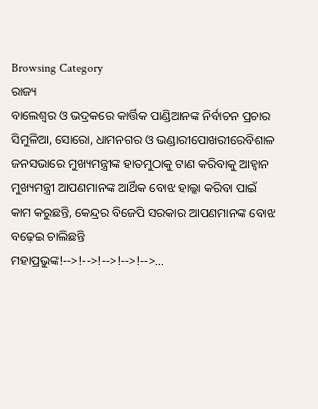Browsing Category
ରାଜ୍ୟ
ବାଲେଶ୍ୱର ଓ ଭଦ୍ରକରେ କାର୍ତ୍ତିକ ପାଣ୍ଡିଆନଙ୍କ ନିର୍ବାଚନ ପ୍ରଚାର
ସିମୁଳିଆ, ସୋରୋ, ଧାମନଗର ଓ ଭଣ୍ଡାରୀପୋଖରୀରେବିଶାଳ ଜନସଭାରେ ମୁଖ୍ୟମନ୍ତ୍ରୀଙ୍କ ହାତମୁଠାକୁ ଟାଣ କରିବାକୁ ଆହ୍ୱାନ
ମୁଖ୍ୟମନ୍ତ୍ରୀ ଆପଣମାନଙ୍କ ଆର୍ଥିକ ବୋଝ ହାଲ୍କା କରିବା ପାଇଁ କାମ କରୁଛନ୍ତି, କେନ୍ଦ୍ରର ବିଜେପି ସରକାର ଆପଣମାନଙ୍କ ବୋଝ ବଢ଼େଇ ଚାଲିଛନ୍ତି
ମହାପ୍ରଭୁଙ୍କ!-->!-->!-->!-->!-->…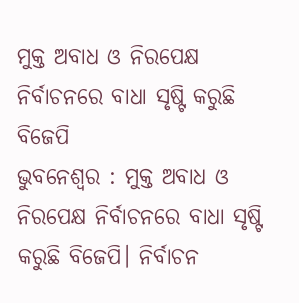ମୁକ୍ତ ଅବାଧ ଓ ନିରପେକ୍ଷ ନିର୍ବାଚନରେ ବାଧା ସୃଷ୍ଟି କରୁଛି ବିଜେପି
ଭୁବନେଶ୍ୱର : ମୁକ୍ତ ଅବାଧ ଓ ନିରପେକ୍ଷ ନିର୍ବାଚନରେ ବାଧା ସୃଷ୍ଟି କରୁଛି ବିଜେପି। ନିର୍ବାଚନ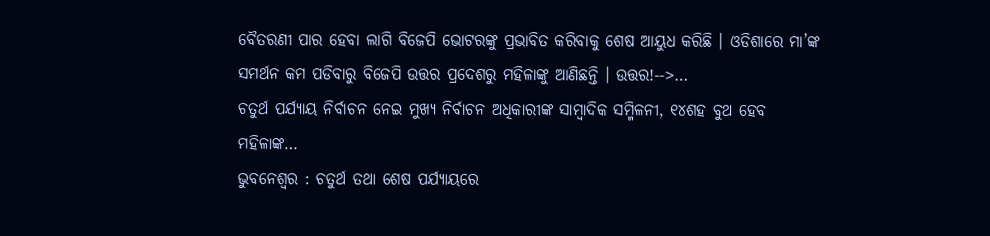ବୈତରଣୀ ପାର ହେବା ଲାଗି ବିଜେପି ଭୋଟରଙ୍କୁ ପ୍ରଭାବିତ କରିବାକୁ ଶେଷ ଆୟୁଧ କରିଛି । ଓଡିଶାରେ ମା’ଙ୍କ ସମର୍ଥନ କମ ପଡିବାରୁ ବିଜେପି ଉତ୍ତର ପ୍ରଦେଶରୁ ମହିଳାଙ୍କୁ ଆଣିଛନ୍ତି । ଉତ୍ତର!-->…
ଚତୁର୍ଥ ପର୍ଯ୍ୟାୟ ନିର୍ବାଚନ ନେଇ ମୁଖ୍ୟ ନିର୍ବାଚନ ଅଧିକାରୀଙ୍କ ସାମ୍ବାଦିକ ସମ୍ମିଳନୀ, ୧୪ଶହ ବୁଥ ହେବ ମହିଳାଙ୍କ…
ଭୁବନେଶ୍ୱର : ଚତୁର୍ଥ ତଥା ଶେଷ ପର୍ଯ୍ୟାୟରେ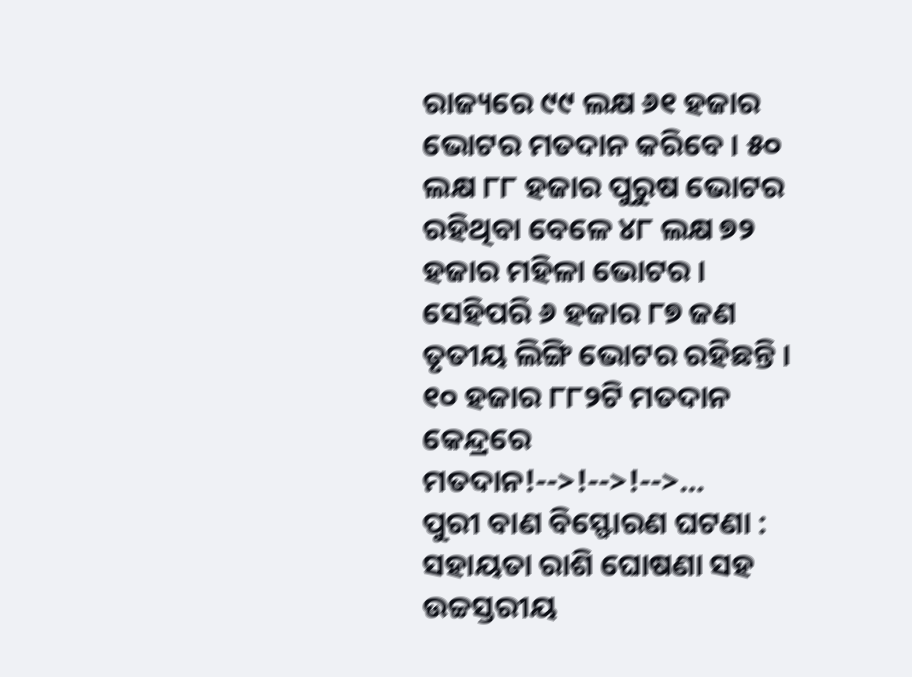ରାଜ୍ୟରେ ୯୯ ଲକ୍ଷ ୬୧ ହଜାର ଭୋଟର ମତଦାନ କରିବେ । ୫୦ ଲକ୍ଷ ୮୮ ହଜାର ପୁରୁଷ ଭୋଟର ରହିଥିବା ବେଳେ ୪୮ ଲକ୍ଷ ୭୨ ହଜାର ମହିଳା ଭୋଟର ।
ସେହିପରି ୬ ହଜାର ୮୭ ଜଣ ତୃତୀୟ ଲିଙ୍ଗି ଭୋଟର ରହିଛନ୍ତି । ୧୦ ହଜାର ୮୮୨ଟି ମତଦାନ କେନ୍ଦ୍ରରେ ମତଦାନ!-->!-->!-->…
ପୁରୀ ବାଣ ବିସ୍ଫୋରଣ ଘଟଣା : ସହାୟତା ରାଶି ଘୋଷଣା ସହ ଉଚ୍ଚସ୍ତରୀୟ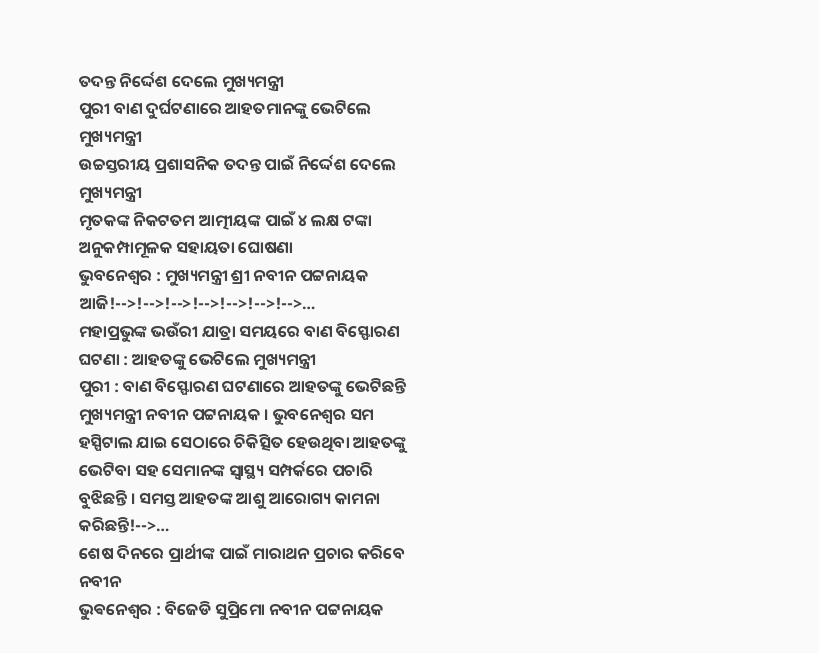ତଦନ୍ତ ନିର୍ଦ୍ଦେଶ ଦେଲେ ମୁଖ୍ୟମନ୍ତ୍ରୀ
ପୁରୀ ବାଣ ଦୁର୍ଘଟଣାରେ ଆହତମାନଙ୍କୁ ଭେଟିଲେ ମୁଖ୍ୟମନ୍ତ୍ରୀ
ଉଚ୍ଚସ୍ତରୀୟ ପ୍ରଶାସନିକ ତଦନ୍ତ ପାଇଁ ନିର୍ଦ୍ଦେଶ ଦେଲେ ମୁଖ୍ୟମନ୍ତ୍ରୀ
ମୃତକଙ୍କ ନିକଟତମ ଆତ୍ମୀୟଙ୍କ ପାଇଁ ୪ ଲକ୍ଷ ଟଙ୍କା ଅନୁକମ୍ପାମୂଳକ ସହାୟତା ଘୋଷଣା
ଭୁବନେଶ୍ଵର : ମୁଖ୍ୟମନ୍ତ୍ରୀ ଶ୍ରୀ ନବୀନ ପଟ୍ଟନାୟକ ଆଜି!-->!-->!-->!-->!-->!-->!-->…
ମହାପ୍ରଭୁଙ୍କ ଭଉଁରୀ ଯାତ୍ରା ସମୟରେ ବାଣ ବିସ୍ଫୋରଣ ଘଟଣା : ଆହତଙ୍କୁ ଭେଟିଲେ ମୁଖ୍ୟମନ୍ତ୍ରୀ
ପୁରୀ : ବାଣ ବିସ୍ଫୋରଣ ଘଟଣାରେ ଆହତଙ୍କୁ ଭେଟିଛନ୍ତି ମୁଖ୍ୟମନ୍ତ୍ରୀ ନବୀନ ପଟ୍ଟନାୟକ । ଭୁବନେଶ୍ୱର ସମ ହସ୍ପିଟାଲ ଯାଇ ସେଠାରେ ଚିକିତ୍ସିତ ହେଉଥିବା ଆହତଙ୍କୁ ଭେଟିବା ସହ ସେମାନଙ୍କ ସ୍ୱାସ୍ଥ୍ୟ ସମ୍ପର୍କରେ ପଚାରି ବୁଝିଛନ୍ତି । ସମସ୍ତ ଆହତଙ୍କ ଆଶୁ ଆରୋଗ୍ୟ କାମନା କରିଛନ୍ତି!-->…
ଶେଷ ଦିନରେ ପ୍ରାର୍ଥୀଙ୍କ ପାଇଁ ମାରାଥନ ପ୍ରଚାର କରିବେ ନବୀନ
ଭୁଵନେଶ୍ବର : ବିଜେଡି ସୁପ୍ରିମୋ ନବୀନ ପଟ୍ଟନାୟକ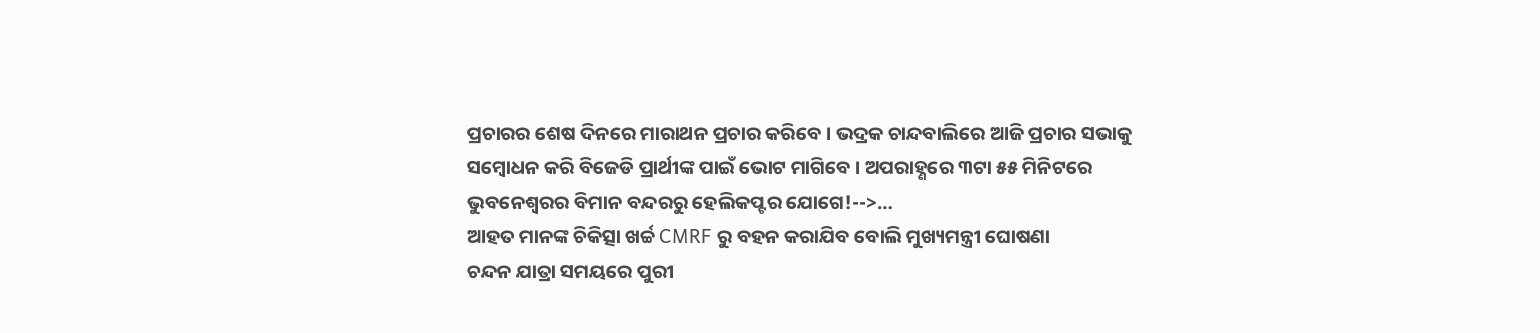ପ୍ରଚାରର ଶେଷ ଦିନରେ ମାରାଥନ ପ୍ରଚାର କରିବେ । ଭଦ୍ରକ ଚାନ୍ଦବାଲିରେ ଆଜି ପ୍ରଚାର ସଭାକୁ ସମ୍ବୋଧନ କରି ବିଜେଡି ପ୍ରାର୍ଥୀଙ୍କ ପାଇଁ ଭୋଟ ମାଗିବେ । ଅପରାହ୍ଣରେ ୩ଟା ୫୫ ମିନିଟରେ ଭୁବନେଶ୍ୱରର ବିମାନ ବନ୍ଦରରୁ ହେଲିକପ୍ଟର ଯୋଗେ!-->…
ଆହତ ମାନଙ୍କ ଚିକିତ୍ସା ଖର୍ଚ୍ଚ CMRF ରୁ ବହନ କରାଯିବ ବୋଲି ମୁଖ୍ୟମନ୍ତ୍ରୀ ଘୋଷଣା
ଚନ୍ଦନ ଯାତ୍ରା ସମୟରେ ପୁରୀ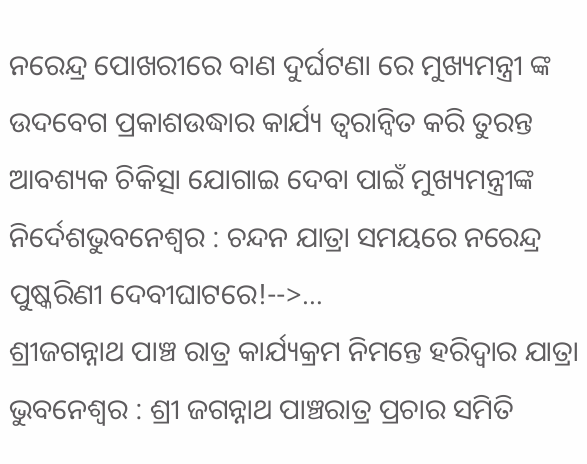ନରେନ୍ଦ୍ର ପୋଖରୀରେ ବାଣ ଦୁର୍ଘଟଣା ରେ ମୁଖ୍ୟମନ୍ତ୍ରୀ ଙ୍କ ଉଦବେଗ ପ୍ରକାଶଉଦ୍ଧାର କାର୍ଯ୍ୟ ତ୍ୱରାନ୍ୱିତ କରି ତୁରନ୍ତ ଆବଶ୍ୟକ ଚିକିତ୍ସା ଯୋଗାଇ ଦେବା ପାଇଁ ମୁଖ୍ୟମନ୍ତ୍ରୀଙ୍କ ନିର୍ଦେଶଭୁବନେଶ୍ୱର : ଚନ୍ଦନ ଯାତ୍ରା ସମୟରେ ନରେନ୍ଦ୍ର ପୁଷ୍କରିଣୀ ଦେବୀଘାଟରେ!-->…
ଶ୍ରୀଜଗନ୍ନାଥ ପାଞ୍ଚ ରାତ୍ର କାର୍ଯ୍ୟକ୍ରମ ନିମନ୍ତେ ହରିଦ୍ୱାର ଯାତ୍ରା
ଭୁବନେଶ୍ୱର : ଶ୍ରୀ ଜଗନ୍ନାଥ ପାଞ୍ଚରାତ୍ର ପ୍ରଚାର ସମିତି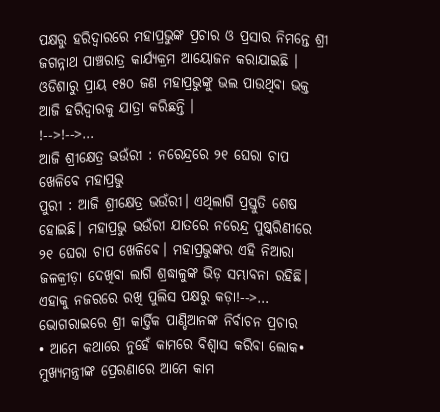ପକ୍ଷରୁ ହରିଦ୍ୱାରରେ ମହାପ୍ରଭୁଙ୍କ ପ୍ରଚାର ଓ ପ୍ରସାର ନିମନ୍ତେ ଶ୍ରୀ ଜଗନ୍ନାଥ ପାଞ୍ଚରାତ୍ର କାର୍ଯ୍ୟକ୍ରମ ଆୟୋଜନ କରାଯାଇଛି । ଓଡିଶାରୁ ପ୍ରାୟ ୧୫୦ ଜଣ ମହାପ୍ରଭୁଙ୍କୁ ଭଲ ପାଉଥିବା ଭକ୍ତ ଆଜି ହରିଦ୍ୱାରକୁ ଯାତ୍ରା କରିଛନ୍ତି ।
!-->!-->…
ଆଜି ଶ୍ରୀକ୍ଷେତ୍ର ଭଉଁରୀ : ନରେନ୍ଦ୍ରରେ ୨୧ ଘେରା ଚାପ ଖେଳିବେ ମହାପ୍ରଭୁ
ପୁରୀ : ଆଜି ଶ୍ରୀକ୍ଷେତ୍ର ଭଉଁରୀ। ଏଥିଲାଗି ପ୍ରସ୍ତୁତି ଶେଷ ହୋଇଛି। ମହାପ୍ରଭୁ ଭଉଁରୀ ଯାତରେ ନରେନ୍ଦ୍ର ପୁଷ୍କରିଣୀରେ ୨୧ ଘେରା ଚାପ ଖେଳିବେ। ମହାପ୍ରଭୁଙ୍କର ଏହି ନିଆରା ଜଳକ୍ରୀଡ଼ା ଦେଖିବା ଲାଗି ଶ୍ରଦ୍ଧାଳୁଙ୍କ ଭିଡ଼ ସମ୍ଭାବନା ରହିଛି। ଏହାକୁ ନଜରରେ ରଖି ପୁଲିସ ପକ୍ଷରୁ କଡ଼ା!-->…
ଭୋଗରାଇରେ ଶ୍ରୀ କାର୍ତ୍ତିକ ପାଣ୍ଡିଆନଙ୍କ ନିର୍ବାଚନ ପ୍ରଚାର
• ଆମେ କଥାରେ ନୁହେଁ କାମରେ ବିଶ୍ୱାସ କରିବା ଲୋକ• ମୁଖ୍ୟମନ୍ତ୍ରୀଙ୍କ ପ୍ରେରଣାରେ ଆମେ କାମ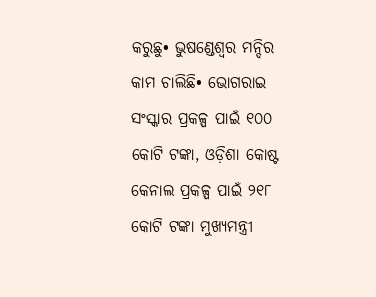କରୁଛୁ• ଭୁଷଣ୍ଡେଶ୍ୱର ମନ୍ଦିର କାମ ଚାଲିଛି• ଭୋଗରାଇ ସଂସ୍କାର ପ୍ରକଳ୍ପ ପାଇଁ ୧୦୦ କୋଟି ଟଙ୍କା, ଓଡ଼ିଶା କୋଷ୍ଟ କେନାଲ ପ୍ରକଳ୍ପ ପାଇଁ ୨୧୮ କୋଟି ଟଙ୍କା ମୁଖ୍ୟମନ୍ତ୍ରୀ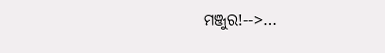ମଞ୍ଜୁର!-->…